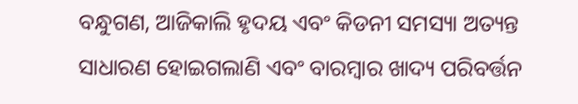ବନ୍ଧୁଗଣ, ଆଜିକାଲି ହୃଦୟ ଏବଂ କିଡନୀ ସମସ୍ୟା ଅତ୍ୟନ୍ତ ସାଧାରଣ ହୋଇଗଲାଣି ଏବଂ ବାରମ୍ବାର ଖାଦ୍ୟ ପରିବର୍ତ୍ତନ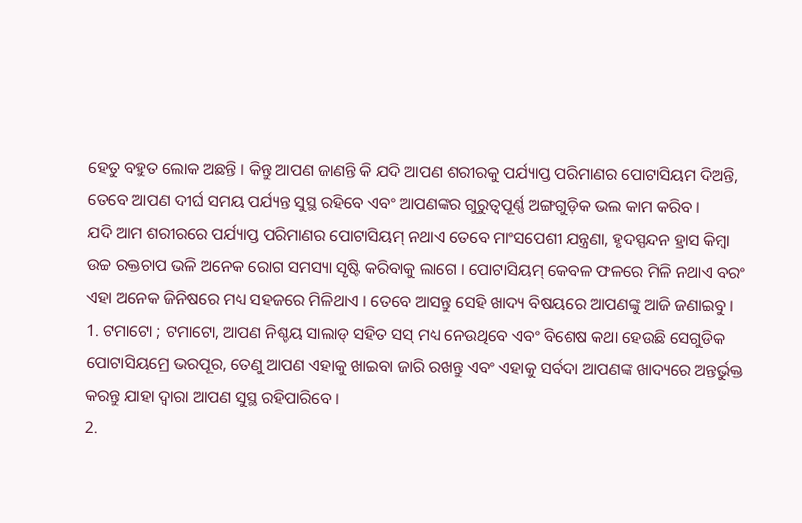ହେତୁ ବହୁତ ଲୋକ ଅଛନ୍ତି । କିନ୍ତୁ ଆପଣ ଜାଣନ୍ତି କି ଯଦି ଆପଣ ଶରୀରକୁ ପର୍ଯ୍ୟାପ୍ତ ପରିମାଣର ପୋଟାସିୟମ ଦିଅନ୍ତି, ତେବେ ଆପଣ ଦୀର୍ଘ ସମୟ ପର୍ଯ୍ୟନ୍ତ ସୁସ୍ଥ ରହିବେ ଏବଂ ଆପଣଙ୍କର ଗୁରୁତ୍ୱପୂର୍ଣ୍ଣ ଅଙ୍ଗଗୁଡ଼ିକ ଭଲ କାମ କରିବ ।
ଯଦି ଆମ ଶରୀରରେ ପର୍ଯ୍ୟାପ୍ତ ପରିମାଣର ପୋଟାସିୟମ୍ ନଥାଏ ତେବେ ମାଂସପେଶୀ ଯନ୍ତ୍ରଣା, ହୃଦସ୍ପନ୍ଦନ ହ୍ରାସ କିମ୍ବା ଉଚ୍ଚ ରକ୍ତଚାପ ଭଳି ଅନେକ ରୋଗ ସମସ୍ୟା ସୃଷ୍ଟି କରିବାକୁ ଲାଗେ । ପୋଟାସିୟମ୍ କେବଳ ଫଳରେ ମିଳି ନଥାଏ ବରଂ ଏହା ଅନେକ ଜିନିଷରେ ମଧ୍ୟ ସହଜରେ ମିଳିଥାଏ । ତେବେ ଆସନ୍ତୁ ସେହି ଖାଦ୍ୟ ବିଷୟରେ ଆପଣଙ୍କୁ ଆଜି ଜଣାଇବୁ ।
1. ଟମାଟୋ ; ଟମାଟୋ, ଆପଣ ନିଶ୍ଚୟ ସାଲାଡ୍ ସହିତ ସସ୍ ମଧ୍ୟ ନେଉଥିବେ ଏବଂ ବିଶେଷ କଥା ହେଉଛି ସେଗୁଡିକ ପୋଟାସିୟମ୍ରେ ଭରପୂର, ତେଣୁ ଆପଣ ଏହାକୁ ଖାଇବା ଜାରି ରଖନ୍ତୁ ଏବଂ ଏହାକୁ ସର୍ବଦା ଆପଣଙ୍କ ଖାଦ୍ୟରେ ଅନ୍ତର୍ଭୁକ୍ତ କରନ୍ତୁ ଯାହା ଦ୍ବାରା ଆପଣ ସୁସ୍ଥ ରହିପାରିବେ ।
2.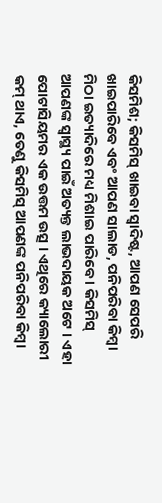କିସମିଶ; କିସମିସ୍ ଖାଇବା ସ୍ୱାଦିଷ୍ଟ, ଆପଣ ସେପରି ଖାଇପାରିବେ ଏବଂ ଆପଣ ସାଲାଡ, ପନିପରିବା କିମ୍ବା ମିଠା ଇତ୍ୟାଦିରେ ମଧ୍ୟ ମିଶାଇ ପାରିବେ । କିସମିସ୍ ଆପଣଙ୍କ ସ୍ୱାସ୍ଥ୍ୟ ପାଇଁ ଅତ୍ୟନ୍ତ ଲାଭଦାୟକ ଅଟେ । ଏହା ପୋଟାସିୟମର ଏକ ଉତ୍ତମ ଉତ୍ସ । ଏଥିରେ କ୍ୟାଲୋରୀ କମ୍ ଥାଏ, ତେଣୁ କିସମିସ୍ ଆପଣଙ୍କ ପନିପରିବା କିମ୍ବା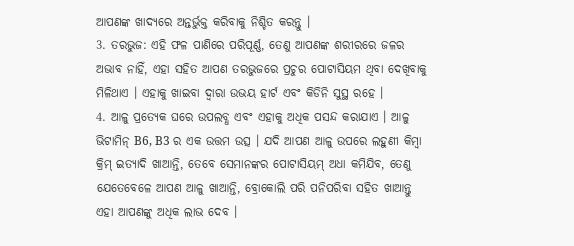ଆପଣଙ୍କ ଖାଦ୍ୟରେ ଅନ୍ତର୍ଭୁକ୍ତ କରିବାକୁ ନିଶ୍ଚିତ କରନ୍ତୁ ।
3. ତରଭୁଜ: ଏହି ଫଳ ପାଣିରେ ପରିପୂର୍ଣ୍ଣ, ତେଣୁ ଆପଣଙ୍କ ଶରୀରରେ ଜଳର ଅଭାବ ନାହିଁ, ଏହା ସହିତ ଆପଣ ତରଭୁଜରେ ପ୍ରଚୁର ପୋଟାସିୟମ ଥିବା ଦେଖିବାକୁ ମିଳିଥାଏ । ଏହାକୁ ଖାଇବା ଦ୍ୱାରା ଉଭୟ ହାର୍ଟ ଏବଂ କିଡିନି ସୁସ୍ଥ ରହେ ।
4. ଆଳୁ ପ୍ରତ୍ୟେକ ଘରେ ଉପଲବ୍ଧ ଏବଂ ଏହାକୁ ଅଧିକ ପସନ୍ଦ କରାଯାଏ । ଆଳୁ ଭିଟାମିନ୍ B6, B3 ର ଏକ ଉତ୍ତମ ଉତ୍ସ । ଯଦି ଆପଣ ଆଳୁ ଉପରେ ଲହୁଣୀ କିମ୍ବା କ୍ରିମ୍ ଇତ୍ୟାଦି ଖାଆନ୍ତି, ତେବେ ସେମାନଙ୍କର ପୋଟାସିୟମ୍ ଅଧା କମିଯିବ, ତେଣୁ ଯେତେବେଳେ ଆପଣ ଆଳୁ ଖାଆନ୍ତି, ବ୍ରୋକୋଲି ପରି ପନିପରିବା ସହିତ ଖାଆନ୍ତୁ ଏହା ଆପଣଙ୍କୁ ଅଧିକ ଲାଭ ଦେବ ।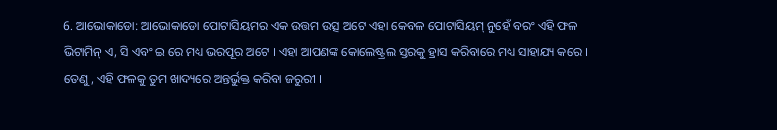6. ଆଭୋକାଡୋ: ଆଭୋକାଡୋ ପୋଟାସିୟମର ଏକ ଉତ୍ତମ ଉତ୍ସ ଅଟେ ଏହା କେବଳ ପୋଟାସିୟମ୍ ନୁହେଁ ବରଂ ଏହି ଫଳ ଭିଟାମିନ୍ ଏ, ସି ଏବଂ ଇ ରେ ମଧ୍ୟ ଭରପୂର ଅଟେ । ଏହା ଆପଣଙ୍କ କୋଲେଷ୍ଟ୍ରଲ ସ୍ତରକୁ ହ୍ରାସ କରିବାରେ ମଧ୍ୟ ସାହାଯ୍ୟ କରେ । ତେଣୁ, ଏହି ଫଳକୁ ତୁମ ଖାଦ୍ୟରେ ଅନ୍ତର୍ଭୁକ୍ତ କରିବା ଜରୁରୀ ।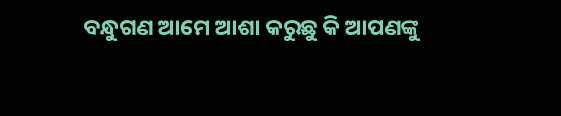ବନ୍ଧୁଗଣ ଆମେ ଆଶା କରୁଛୁ କି ଆପଣଙ୍କୁ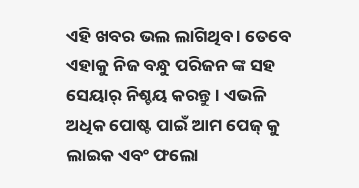ଏହି ଖବର ଭଲ ଲାଗିଥିବ । ତେବେ ଏହାକୁ ନିଜ ବନ୍ଧୁ ପରିଜନ ଙ୍କ ସହ ସେୟାର୍ ନିଶ୍ଚୟ କରନ୍ତୁ । ଏଭଳି ଅଧିକ ପୋଷ୍ଟ ପାଇଁ ଆମ ପେଜ୍ କୁ ଲାଇକ ଏବଂ ଫଲୋ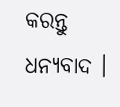କରନ୍ତୁ ଧନ୍ୟବାଦ ।